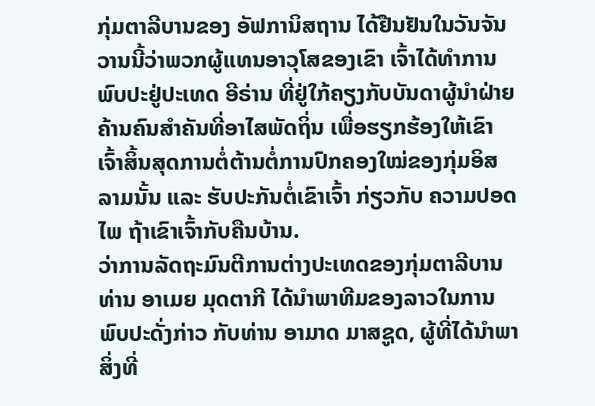ກຸ່ມຕາລີບານຂອງ ອັຟການິສຖານ ໄດ້ຢືນຢັນໃນວັນຈັນວານນີ້ວ່າພວກຜູ້ແທນອາວຸໂສຂອງເຂົາ ເຈົ້າໄດ້ທຳການພົບປະຢູ່ປະເທດ ອີຣ່ານ ທີ່ຢູ່ໃກ້ຄຽງກັບບັນດາຜູ້ນຳຝ່າຍຄ້ານຄົນສຳຄັນທີ່ອາໄສພັດຖິ່ນ ເພື່ອຮຽກຮ້ອງໃຫ້ເຂົາເຈົ້າສິ້ນສຸດການຕໍ່ຕ້ານຕໍ່ການປົກຄອງໃໝ່ຂອງກຸ່ມອິສລາມນັ້ນ ແລະ ຮັບປະກັນຕໍ່ເຂົາເຈົ້າ ກ່ຽວກັບ ຄວາມປອດໄພ ຖ້າເຂົາເຈົ້າກັບຄືນບ້ານ.
ວ່າການລັດຖະມົນຕີການຕ່າງປະເທດຂອງກຸ່ມຕາລີບານ ທ່ານ ອາເມຍ ມຸດຕາກີ ໄດ້ນຳພາທີມຂອງລາວໃນການພົບປະດັ່ງກ່າວ ກັບທ່ານ ອາມາດ ມາສຊູດ, ຜູ້ທີ່ໄດ້ນຳພາສິ່ງທີ່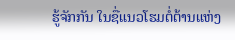ຮູ້ຈັກກັນ ໃນຊື່ແນວໂຮມຕໍ່ຕ້ານແຫ່ງ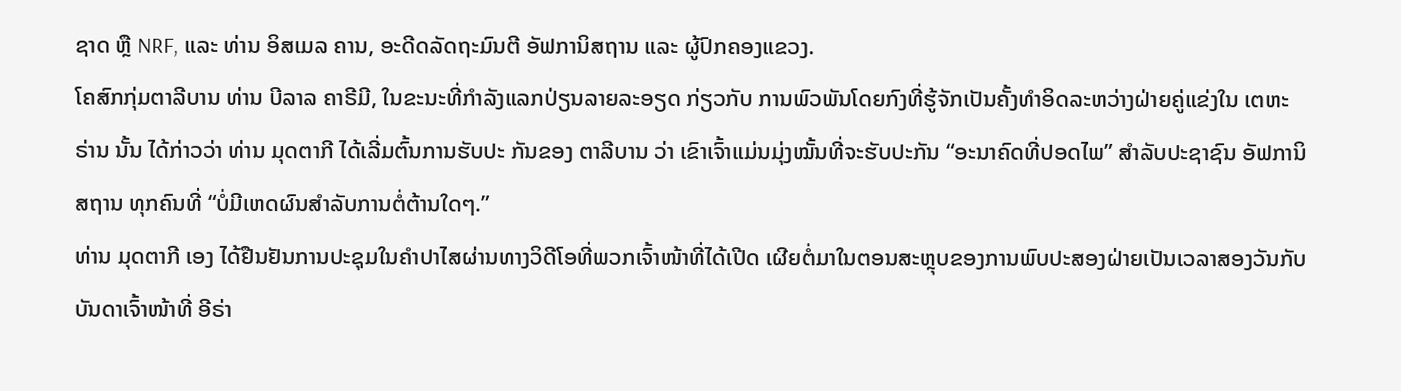ຊາດ ຫຼື NRF, ແລະ ທ່ານ ອິສເມລ ຄານ, ອະດີດລັດຖະມົນຕີ ອັຟການິສຖານ ແລະ ຜູ້ປົກຄອງແຂວງ.
ໂຄສົກກຸ່ມຕາລີບານ ທ່ານ ບີລາລ ຄາຣີມີ, ໃນຂະນະທີ່ກຳລັງແລກປ່ຽນລາຍລະອຽດ ກ່ຽວກັບ ການພົວພັນໂດຍກົງທີ່ຮູ້ຈັກເປັນຄັ້ງທຳອິດລະຫວ່າງຝ່າຍຄູ່ແຂ່ງໃນ ເຕຫະຣ່ານ ນັ້ນ ໄດ້ກ່າວວ່າ ທ່ານ ມຸດຕາກີ ໄດ້ເລີ່ມຕົ້ນການຮັບປະ ກັນຂອງ ຕາລີບານ ວ່າ ເຂົາເຈົ້າແມ່ນມຸ່ງໝັ້ນທີ່ຈະຮັບປະກັນ “ອະນາຄົດທີ່ປອດໄພ” ສຳລັບປະຊາຊົນ ອັຟການິສຖານ ທຸກຄົນທີ່ “ບໍ່ມີເຫດຜົນສຳລັບການຕໍ່ຕ້ານໃດໆ.”
ທ່ານ ມຸດຕາກີ ເອງ ໄດ້ຢືນຢັນການປະຊຸມໃນຄຳປາໄສຜ່ານທາງວິດີໂອທີ່ພວກເຈົ້າໜ້າທີ່ໄດ້ເປີດ ເຜີຍຕໍ່ມາໃນຕອນສະຫຼຸບຂອງການພົບປະສອງຝ່າຍເປັນເວລາສອງວັນກັບບັນດາເຈົ້າໜ້າທີ່ ອີຣ່າ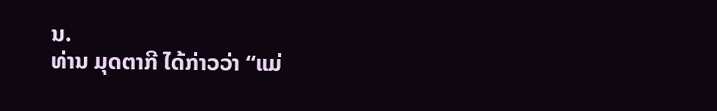ນ.
ທ່ານ ມຸດຕາກີ ໄດ້ກ່າວວ່າ “ແມ່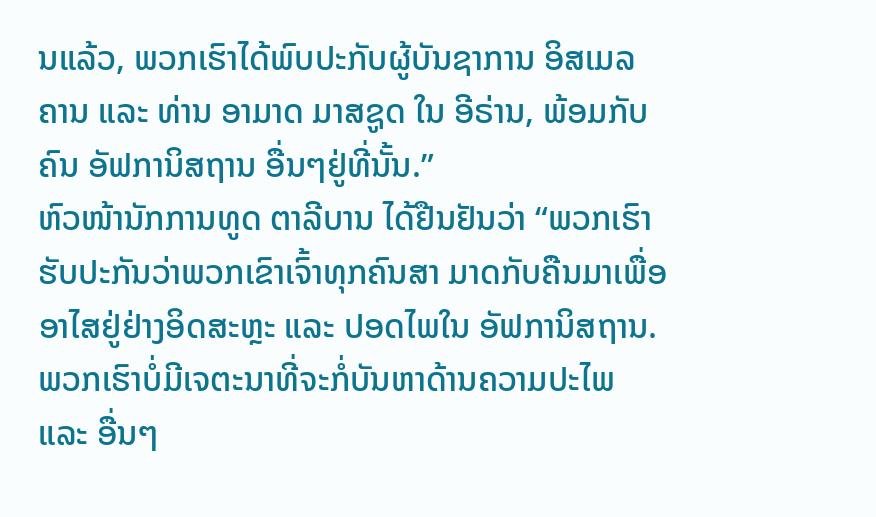ນແລ້ວ, ພວກເຮົາໄດ້ພົບປະກັບຜູ້ບັນຊາການ ອິສເມລ ຄານ ແລະ ທ່ານ ອາມາດ ມາສຊູດ ໃນ ອີຣ່ານ, ພ້ອມກັບຄົນ ອັຟການິສຖານ ອື່ນໆຢູ່ທີ່ນັ້ນ.”
ຫົວໜ້ານັກການທູດ ຕາລີບານ ໄດ້ຢືນຢັນວ່າ “ພວກເຮົາຮັບປະກັນວ່າພວກເຂົາເຈົ້າທຸກຄົນສາ ມາດກັບຄືນມາເພື່ອອາໄສຢູ່ຢ່າງອິດສະຫຼະ ແລະ ປອດໄພໃນ ອັຟການິສຖານ. ພວກເຮົາບໍ່ມີເຈຕະນາທີ່ຈະກໍ່ບັນຫາດ້ານຄວາມປະໄພ ແລະ ອື່ນໆ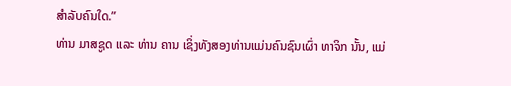ສຳລັບຄົນໃດ.”
ທ່ານ ມາສຊູດ ແລະ ທ່ານ ຄານ ເຊິ່ງທັງສອງທ່ານແມ່ນຄົນຊົນເຜົ່າ ທາຈິກ ນັ້ນ, ແມ່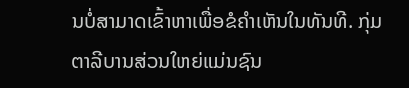ນບໍ່ສາມາດເຂົ້າຫາເພື່ອຂໍຄຳເຫັນໃນທັນທີ. ກຸ່ມຕາລີບານສ່ວນໃຫຍ່ແມ່ນຊົນ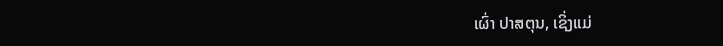ເຜົ່າ ປາສຕຸນ, ເຊິ່ງແມ່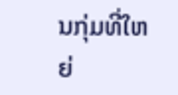ນກຸ່ມທີ່ໃຫຍ່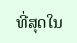ທີ່ສຸດໃນ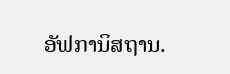ອັຟການິສຖານ.